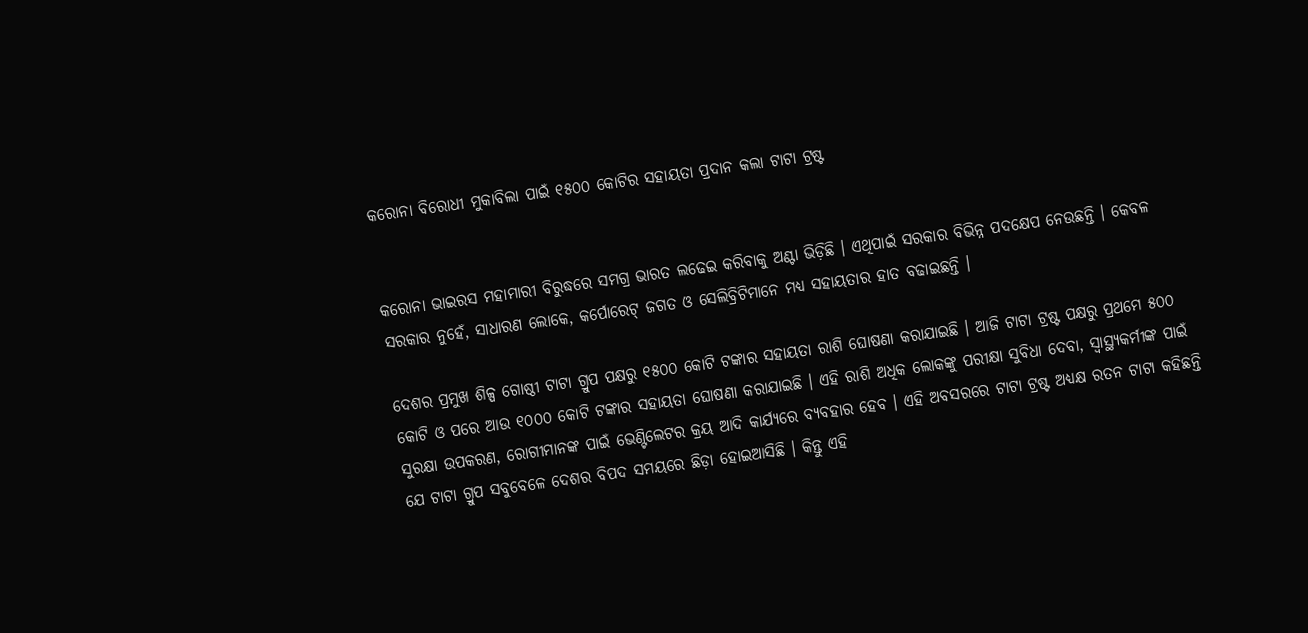କରୋନା ବିରୋଧୀ ମୁକାବିଲା ପାଇଁ ୧୫୦୦ କୋଟିର ସହାୟତା ପ୍ରଦାନ କଲା ଟାଟା ଟ୍ରଷ୍ଟ


କରୋନା ଭାଇରସ ମହାମାରୀ ବିରୁଦ୍ଧରେ ସମଗ୍ର ଭାରତ ଲଢେଇ କରିବାକୁ ଅଣ୍ଟା ଭିଡ଼ିଛି । ଏଥିପାଇଁ ସରକାର ବିଭିନ୍ନ ପଦକ୍ଷେପ ନେଉଛନ୍ତି । କେବଳ ସରକାର ନୁହେଁ, ସାଧାରଣ ଲୋକେ, କର୍ପୋରେଟ୍ ଜଗତ ଓ ସେଲିବ୍ରିଟିମାନେ ମଧ୍ୟ ସହାୟତାର ହାତ ବଢାଇଛନ୍ତି ।

ଦେଶର ପ୍ରମୁଖ ଶିଳ୍ପ ଗୋଷ୍ଠୀ ଟାଟା ଗ୍ରୁପ ପକ୍ଷରୁ ୧୫୦୦ କୋଟି ଟଙ୍କାର ସହାୟତା ରାଶି ଘୋଷଣା କରାଯାଇଛି । ଆଜି ଟାଟା ଟ୍ରଷ୍ଟ ପକ୍ଷରୁ ପ୍ରଥମେ ୫୦୦ କୋଟି ଓ ପରେ ଆଉ ୧୦୦୦ କୋଟି ଟଙ୍କାର ସହାୟତା ଘୋଷଣା କରାଯାଇଛି । ଏହି ରାଶି ଅଧିକ ଲୋକଙ୍କୁ ପରୀକ୍ଷା ସୁବିଧା ଦେବା, ସ୍ୱାସ୍ଥ୍ୟକର୍ମୀଙ୍କ ପାଇଁ ସୁରକ୍ଷା ଉପକରଣ, ରୋଗୀମାନଙ୍କ ପାଇଁ ଭେଣ୍ଟିଲେଟର କ୍ରୟ ଆଦି କାର୍ଯ୍ୟରେ ବ୍ୟବହାର ହେବ । ଏହି ଅବସରରେ ଟାଟା ଟ୍ରଷ୍ଟ ଅଧ୍ୟକ୍ଷ ରତନ ଟାଟା କହିଛନ୍ତି ଯେ ଟାଟା ଗ୍ରୁପ ସବୁବେଳେ ଦେଶର ବିପଦ ସମୟରେ ଛିଡ଼ା ହୋଇଆସିଛି । କିନ୍ତୁ ଏହି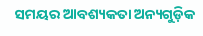ସମୟର ଆବଶ୍ୟକତା ଅନ୍ୟଗୁଡ଼ିକ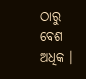ଠାରୁ ବେଶ ଅଧିକ ।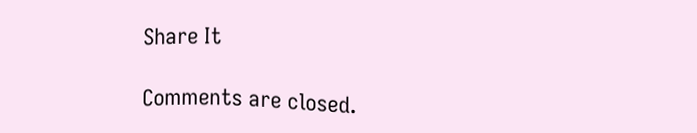Share It

Comments are closed.